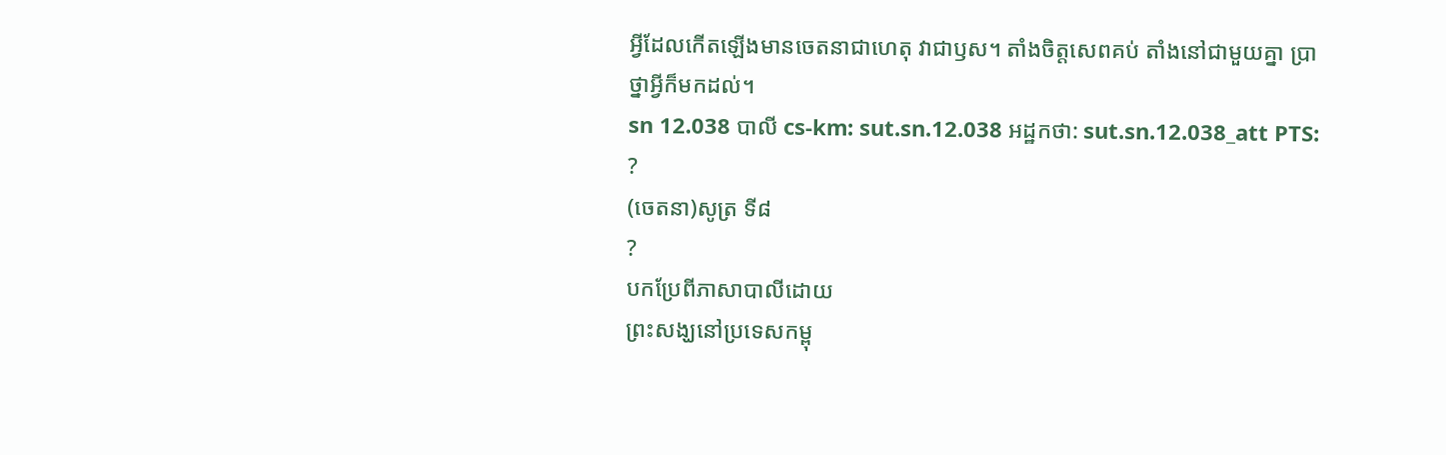អ្វីដែលកើតឡើងមានចេតនាជាហេតុ វាជាឫស។ តាំងចិត្តសេពគប់ តាំងនៅជាមួយគ្នា ប្រាថ្នាអ្វីក៏មកដល់។
sn 12.038 បាលី cs-km: sut.sn.12.038 អដ្ឋកថា: sut.sn.12.038_att PTS: ?
(ចេតនា)សូត្រ ទី៨
?
បកប្រែពីភាសាបាលីដោយ
ព្រះសង្ឃនៅប្រទេសកម្ពុ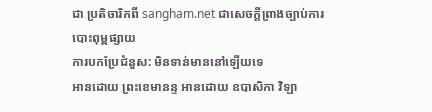ជា ប្រតិចារិកពី sangham.net ជាសេចក្តីព្រាងច្បាប់ការបោះពុម្ពផ្សាយ
ការបកប្រែជំនួស: មិនទាន់មាននៅឡើយទេ
អានដោយ ព្រះខេមានន្ទ អានដោយ ឧបាសិកា វិឡា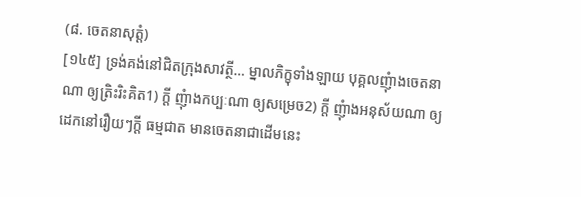(៨. ចេតនាសុត្តំ)
[១៤៥] ទ្រង់គង់នៅជិតក្រុងសាវត្ថី… ម្នាលភិក្ខុទាំងឡាយ បុគ្គលញុំាងចេតនាណា ឲ្យត្រិះរិះគិត1) ក្តី ញុំាងកប្បៈណា ឲ្យសម្រេច2) ក្តី ញុំាងអនុស័យណា ឲ្យដេកនៅរឿយៗក្តី ធម្មជាត មានចេតនាជាដើមនេះ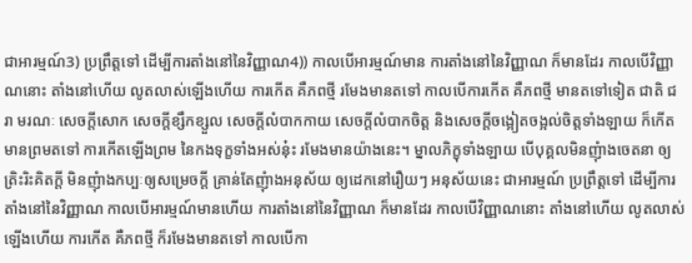ជាអារម្មណ៍3) ប្រព្រឹត្តទៅ ដើម្បីការតាំងនៅនៃវិញ្ញាណ4)) កាលបើអារម្មណ៍មាន ការតាំងនៅនៃវិញ្ញាណ ក៏មានដែរ កាលបើវិញ្ញាណនោះ តាំងនៅហើយ លូតលាស់ឡើងហើយ ការកើត គឺភពថ្មី រមែងមានតទៅ កាលបើការកើត គឺភពថ្មី មានតទៅទៀត ជាតិ ជរា មរណៈ សេចក្តីសោក សេចក្តីខ្សឹកខ្សួល សេចក្តីលំបាកកាយ សេចក្តីលំបាកចិត្ត និងសេចក្តីចង្អៀតចង្អល់ចិត្តទាំងឡាយ ក៏កើតមានព្រមតទៅ ការកើតឡើងព្រម នៃកងទុក្ខទាំងអស់នុ៎ះ រមែងមានយ៉ាងនេះ។ ម្នាលភិក្ខុទាំងឡាយ បើបុគ្គលមិនញុំាងចេតនា ឲ្យត្រិះរិះគិតក្តី មិនញុំាងកប្បៈឲ្យសម្រេចក្តី គ្រាន់តែញុំាងអនុស័យ ឲ្យដេកនៅរឿយៗ អនុស័យនេះ ជាអារម្មណ៍ ប្រព្រឹត្តទៅ ដើម្បីការតាំងនៅនៃវិញ្ញាណ កាលបើអារម្មណ៍មានហើយ ការតាំងនៅនៃវិញ្ញាណ ក៏មានដែរ កាលបើវិញ្ញាណនោះ តាំងនៅហើយ លូតលាស់ឡើងហើយ ការកើត គឺភពថ្មី ក៏រមែងមានតទៅ កាលបើកា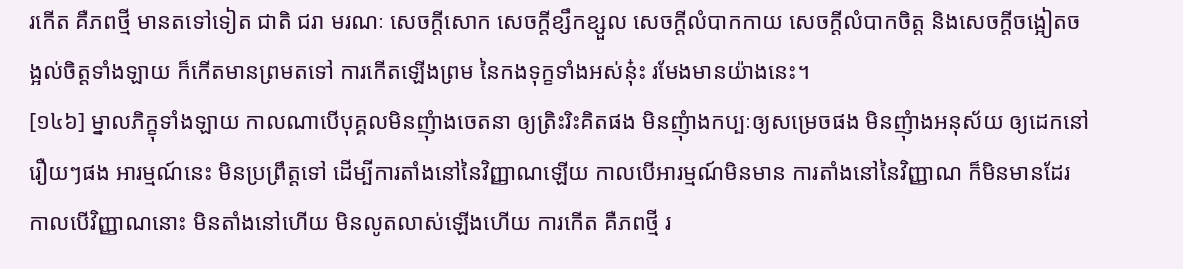រកើត គឺភពថ្មី មានតទៅទៀត ជាតិ ជរា មរណៈ សេចក្តីសោក សេចក្តីខ្សឹកខ្សួល សេចក្តីលំបាកកាយ សេចក្តីលំបាកចិត្ត និងសេចក្តីចង្អៀតចង្អល់ចិត្តទាំងឡាយ ក៏កើតមានព្រមតទៅ ការកើតឡើងព្រម នៃកងទុក្ខទាំងអស់នុ៎ះ រមែងមានយ៉ាងនេះ។
[១៤៦] ម្នាលភិក្ខុទាំងឡាយ កាលណាបើបុគ្គលមិនញុំាងចេតនា ឲ្យត្រិះរិះគិតផង មិនញុំាងកប្បៈឲ្យសម្រេចផង មិនញុំាងអនុស័យ ឲ្យដេកនៅរឿយៗផង អារម្មណ៍នេះ មិនប្រព្រឹត្តទៅ ដើម្បីការតាំងនៅនៃវិញ្ញាណឡើយ កាលបើអារម្មណ៍មិនមាន ការតាំងនៅនៃវិញ្ញាណ ក៏មិនមានដែរ កាលបើវិញ្ញាណនោះ មិនតាំងនៅហើយ មិនលូតលាស់ឡើងហើយ ការកើត គឺភពថ្មី រ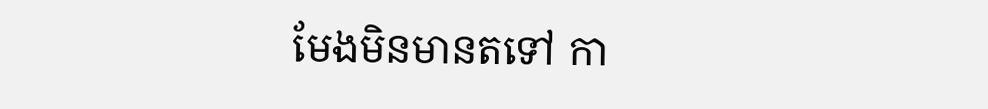មែងមិនមានតទៅ កា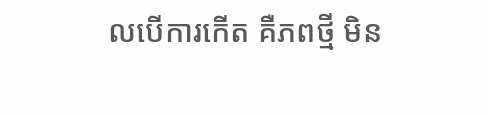លបើការកើត គឺភពថ្មី មិន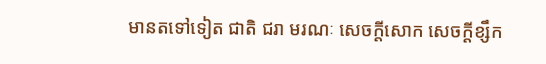មានតទៅទៀត ជាតិ ជរា មរណៈ សេចក្តីសោក សេចក្តីខ្សឹក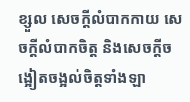ខ្សួល សេចក្តីលំបាកកាយ សេចក្តីលំបាកចិត្ត និងសេចក្តីចង្អៀតចង្អល់ចិត្តទាំងឡា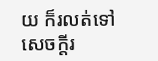យ ក៏រលត់ទៅ សេចក្តីរ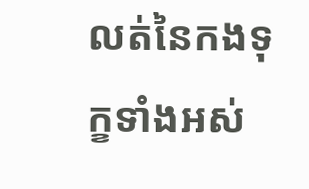លត់នៃកងទុក្ខទាំងអស់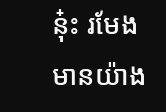នុ៎ះ រមែងមានយ៉ាង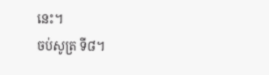នេះ។
ចប់សូត្រ ទី៨។